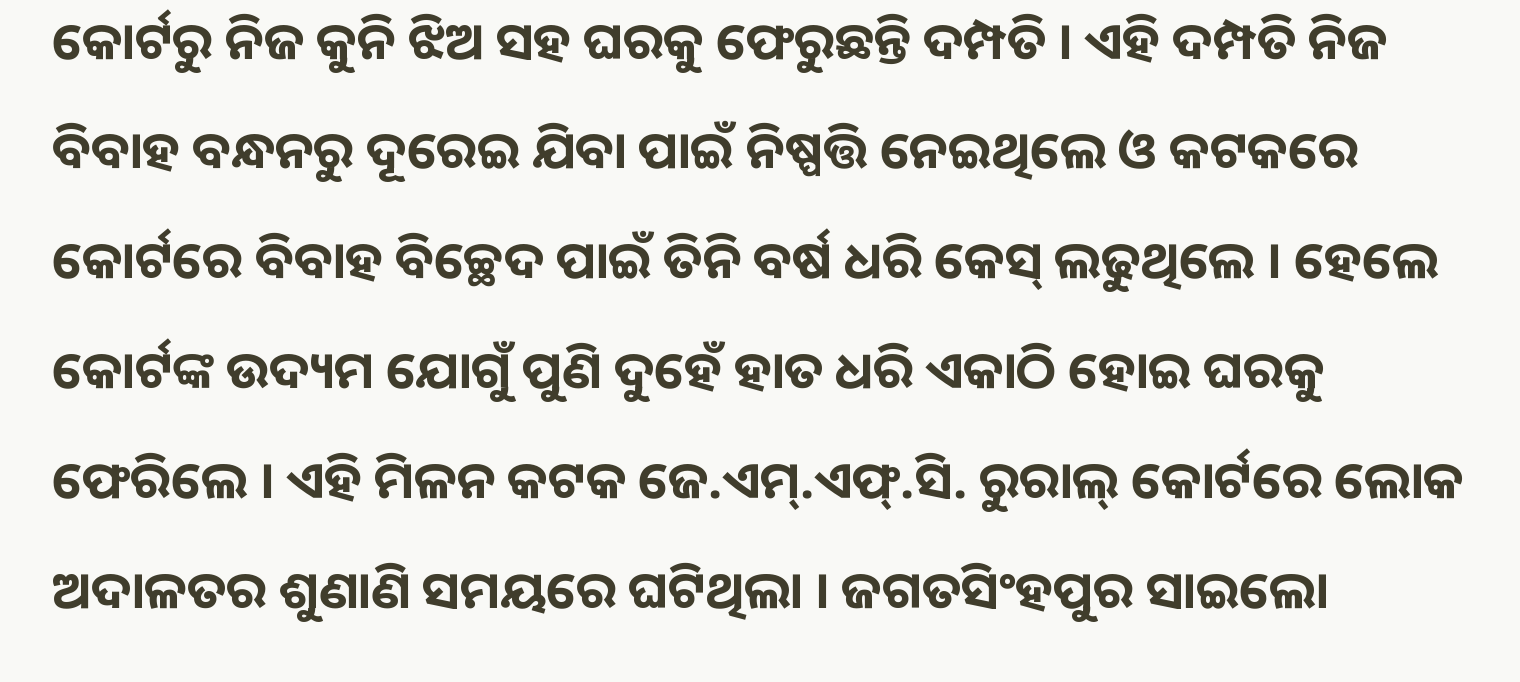କୋର୍ଟରୁ ନିଜ କୁନି ଝିଅ ସହ ଘରକୁ ଫେରୁଛନ୍ତି ଦମ୍ପତି । ଏହି ଦମ୍ପତି ନିଜ ବିବାହ ବନ୍ଧନରୁ ଦୂରେଇ ଯିବା ପାଇଁ ନିଷ୍ପତ୍ତି ନେଇଥିଲେ ଓ କଟକରେ କୋର୍ଟରେ ବିବାହ ବିଚ୍ଛେଦ ପାଇଁ ତିନି ବର୍ଷ ଧରି କେସ୍ ଲଢୁଥିଲେ । ହେଲେ କୋର୍ଟଙ୍କ ଉଦ୍ୟମ ଯୋଗୁଁ ପୁଣି ଦୁହେଁ ହାତ ଧରି ଏକାଠି ହୋଇ ଘରକୁ ଫେରିଲେ । ଏହି ମିଳନ କଟକ ଜେ.ଏମ୍.ଏଫ୍.ସି. ରୁରାଲ୍ କୋର୍ଟରେ ଲୋକ ଅଦାଳତର ଶୁଣାଣି ସମୟରେ ଘଟିଥିଲା । ଜଗତସିଂହପୁର ସାଇଲୋ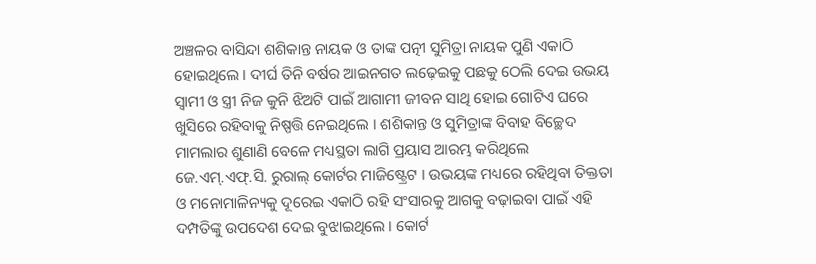ଅଞ୍ଚଳର ବାସିନ୍ଦା ଶଶିକାନ୍ତ ନାୟକ ଓ ତାଙ୍କ ପତ୍ନୀ ସୁମିତ୍ରା ନାୟକ ପୁଣି ଏକାଠି ହୋଇଥିଲେ । ଦୀର୍ଘ ତିନି ବର୍ଷର ଆଇନଗତ ଲଢ଼େଇକୁ ପଛକୁ ଠେଲି ଦେଇ ଉଭୟ ସ୍ୱାମୀ ଓ ସ୍ତ୍ରୀ ନିଜ କୁନି ଝିଅଟି ପାଇଁ ଆଗାମୀ ଜୀବନ ସାଥି ହୋଇ ଗୋଟିଏ ଘରେ ଖୁସିରେ ରହିବାକୁ ନିଷ୍ପତ୍ତି ନେଇଥିଲେ । ଶଶିକାନ୍ତ ଓ ସୁମିତ୍ରାଙ୍କ ବିବାହ ବିଚ୍ଛେଦ ମାମଲାର ଶୁଣାଣି ବେଳେ ମଧ୍ୟସ୍ଥତା ଲାଗି ପ୍ରୟାସ ଆରମ୍ଭ କରିଥିଲେ ଜେ.ଏମ୍.ଏଫ୍.ସି. ରୁରାଲ୍ କୋର୍ଟର ମାଜିଷ୍ଟ୍ରେଟ । ଉଭୟଙ୍କ ମଧ୍ୟରେ ରହିଥିବା ତିକ୍ତତା ଓ ମନୋମାଳିନ୍ୟକୁ ଦୂରେଇ ଏକାଠି ରହି ସଂସାରକୁ ଆଗକୁ ବଢ଼ାଇବା ପାଇଁ ଏହି ଦମ୍ପତିଙ୍କୁ ଉପଦେଶ ଦେଇ ବୁଝାଇଥିଲେ । କୋର୍ଟ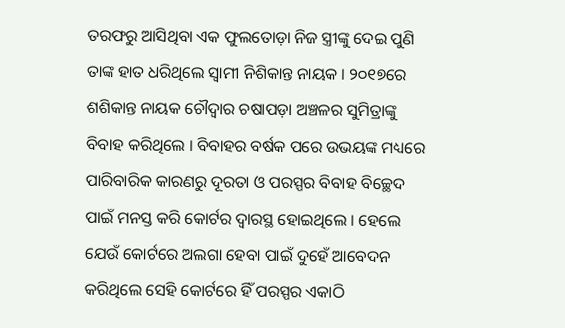ତରଫରୁ ଆସିଥିବା ଏକ ଫୁଲତୋଡ଼ା ନିଜ ସ୍ତ୍ରୀଙ୍କୁ ଦେଇ ପୁଣି ତାଙ୍କ ହାତ ଧରିଥିଲେ ସ୍ୱାମୀ ନିଶିକାନ୍ତ ନାୟକ । ୨୦୧୭ରେ ଶଶିକାନ୍ତ ନାୟକ ଚୌଦ୍ୱାର ଚଷାପଡ଼ା ଅଞ୍ଚଳର ସୁମିତ୍ରାଙ୍କୁ ବିବାହ କରିଥିଲେ । ବିବାହର ବର୍ଷକ ପରେ ଉଭୟଙ୍କ ମଧ୍ୟରେ ପାରିବାରିକ କାରଣରୁ ଦୂରତା ଓ ପରସ୍ପର ବିବାହ ବିଚ୍ଛେଦ ପାଇଁ ମନସ୍ତ କରି କୋର୍ଟର ଦ୍ୱାରସ୍ଥ ହୋଇଥିଲେ । ହେଲେ ଯେଉଁ କୋର୍ଟରେ ଅଲଗା ହେବା ପାଇଁ ଦୁହେଁ ଆବେଦନ କରିଥିଲେ ସେହି କୋର୍ଟରେ ହିଁ ପରସ୍ପର ଏକାଠି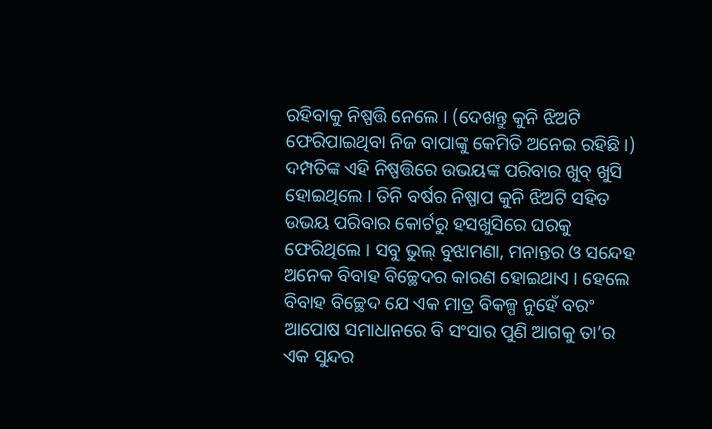ରହିବାକୁ ନିଷ୍ପତ୍ତି ନେଲେ । (ଦେଖନ୍ତୁ କୁନି ଝିଅଟି ଫେରିପାଇଥିବା ନିଜ ବାପାଙ୍କୁ କେମିତି ଅନେଇ ରହିଛି ।) ଦମ୍ପତିଙ୍କ ଏହି ନିଷ୍ପତ୍ତିରେ ଉଭୟଙ୍କ ପରିବାର ଖୁବ୍ ଖୁସି ହୋଇଥିଲେ । ତିନି ବର୍ଷର ନିଷ୍ପାପ କୁନି ଝିଅଟି ସହିତ ଉଭୟ ପରିବାର କୋର୍ଟରୁ ହସଖୁସିରେ ଘରକୁ ଫେରିଥିଲେ । ସବୁ ଭୁଲ୍ ବୁଝାମଣା, ମନାନ୍ତର ଓ ସନ୍ଦେହ ଅନେକ ବିବାହ ବିଚ୍ଛେଦର କାରଣ ହୋଇଥାଏ । ହେଲେ ବିବାହ ବିଚ୍ଛେଦ ଯେ ଏକ ମାତ୍ର ବିକଳ୍ପ ନୁହେଁ ବରଂ ଆପୋଷ ସମାଧାନରେ ବି ସଂସାର ପୁଣି ଆଗକୁ ତା’ର ଏକ ସୁନ୍ଦର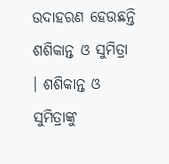ଉଦାହରଣ ହେଉଛନ୍ତି ଶଶିକାନ୍ତ ଓ ସୁମିତ୍ରା । ଶଶିକାନ୍ତ ଓ ସୁମିତ୍ରାଙ୍କୁ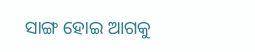ସାଙ୍ଗ ହୋଇ ଆଗକୁ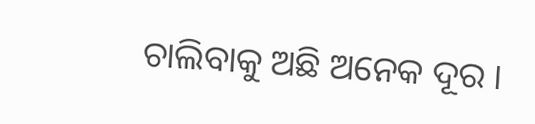ଚାଲିବାକୁ ଅଛି ଅନେକ ଦୂର ।